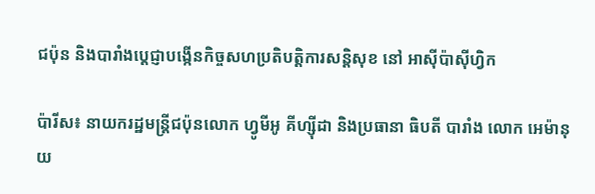ជប៉ុន និងបារាំងប្តេជ្ញាបង្កើនកិច្ចសហប្រតិបត្តិការសន្តិសុខ នៅ អាស៊ីប៉ាស៊ីហ្វិក

ប៉ារីស៖ នាយករដ្ឋមន្ត្រីជប៉ុនលោក ហ្វូមីអូ គីហ្ស៊ីដា និងប្រធានា ធិបតី បារាំង លោក អេម៉ានុយ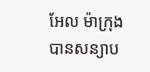អែល ម៉ាក្រុង បានសន្យាប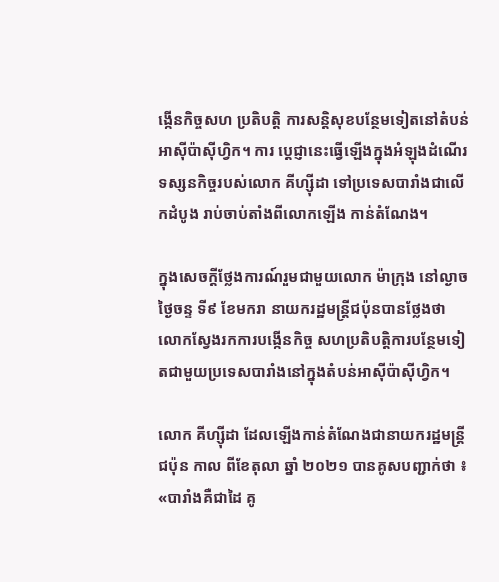ង្កើនកិច្ចសហ ប្រតិបត្តិ ការសន្តិសុខបន្ថែមទៀតនៅតំបន់អាស៊ីប៉ាស៊ីហ្វិក។ ការ ប្ដេជ្ញានេះធ្វើឡើងក្នុងអំឡុងដំណើរទស្សនកិច្ចរបស់លោក គីហ្ស៊ីដា ទៅប្រទេសបារាំងជាលើកដំបូង រាប់ចាប់តាំងពីលោកឡើង កាន់តំណែង។

ក្នុងសេចក្តីថ្លែងការណ៍រួមជាមួយលោក ម៉ាក្រុង នៅល្ងាចថ្ងៃចន្ទ ទី៩ ខែមករា នាយករដ្ឋមន្ត្រីជប៉ុនបានថ្លែងថា លោកស្វែងរកការបង្កើនកិច្ច សហប្រតិបត្តិការបន្ថែមទៀតជាមួយប្រទេសបារាំងនៅក្នុងតំបន់អាស៊ីប៉ាស៊ីហ្វិក។

លោក គីហ្ស៊ីដា ដែលឡើងកាន់តំណែងជានាយករដ្ឋមន្រ្តីជប៉ុន កាល ពីខែតុលា ឆ្នាំ ២០២១ បានគូសបញ្ជាក់ថា ៖ «បារាំងគឺជាដៃ គូ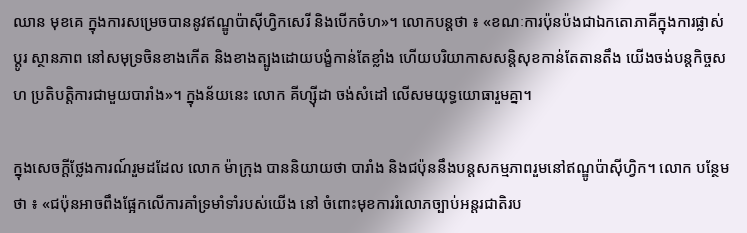ឈាន មុខគេ ក្នុងការសម្រេចបាននូវឥណ្ឌូប៉ាស៊ីហ្វិកសេរី និងបើកចំហ»។ លោកបន្តថា ៖ «ខណៈការប៉ុនប៉ងជាឯកតោភាគីក្នុងការផ្លាស់ប្តូរ ស្ថានភាព នៅសមុទ្រចិនខាងកើត និងខាងត្បូងដោយបង្ខំកាន់តែខ្លាំង ហើយបរិយាកាសសន្តិសុខកាន់តែតានតឹង យើងចង់បន្តកិច្ចសហ ប្រតិបត្តិការជាមួយបារាំង»។ ក្នុងន័យនេះ លោក គីហ្ស៊ីដា ចង់សំដៅ លើសមយុទ្ធយោធារួមគ្នា។

ក្នុងសេចក្ដីថ្លែងការណ៍រួមដដែល លោក ម៉ាក្រុង បាននិយាយថា បារាំង និងជប៉ុននឹងបន្តសកម្មភាពរួមនៅឥណ្ឌូប៉ាស៊ីហ្វិក។ លោក បន្ថែមថា ៖ «ជប៉ុនអាចពឹងផ្អែកលើការគាំទ្រមាំទាំរបស់យើង នៅ ចំពោះមុខការរំលោភច្បាប់អន្តរជាតិរប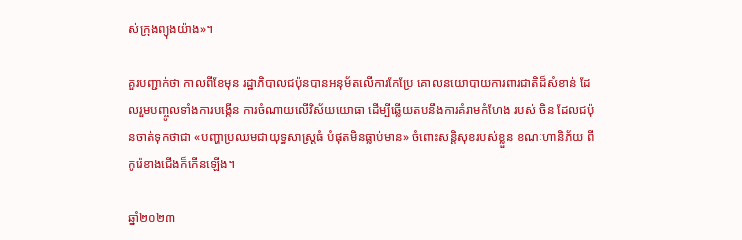ស់ក្រុងព្យុងយ៉ាង»។

គួរបញ្ជាក់ថា កាលពីខែមុន រដ្ឋាភិបាលជប៉ុនបានអនុម័តលើការកែប្រែ គោលនយោបាយការពារជាតិដ៏សំខាន់ ដែលរួមបញ្ចូលទាំងការបង្កើន ការចំណាយលើវិស័យយោធា ដើម្បីឆ្លើយតបនឹងការគំរាមកំហែង របស់ ចិន ដែលជប៉ុនចាត់ទុកថាជា «បញ្ហាប្រឈមជាយុទ្ធសាស្ត្រធំ បំផុតមិនធ្លាប់មាន» ចំពោះសន្តិសុខរបស់ខ្លួន ខណៈហានិភ័យ ពី កូរ៉េខាងជើងក៏កើនឡើង។

ឆ្នាំ២០២៣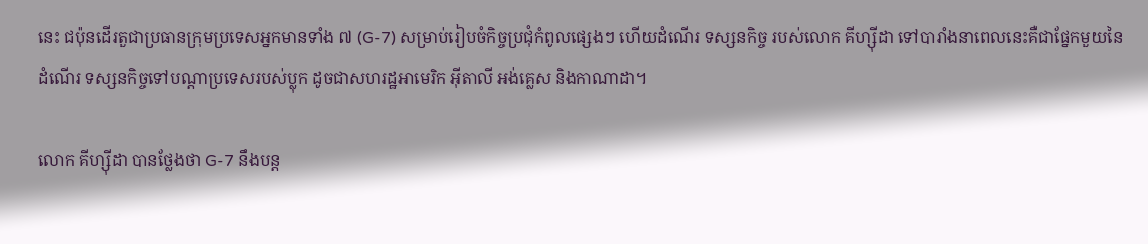នេះ ជប៉ុនដើរតួជាប្រធានក្រុមប្រទេសអ្នកមានទាំង ៧ (G-7) សម្រាប់រៀបចំកិច្ចប្រជុំកំពូលផ្សេងៗ ហើយដំណើរ ទស្សនកិច្ច របស់លោក គីហ្ស៊ីដា ទៅបារាំងនាពេលនេះគឺជាផ្នែកមួយនៃដំណើរ ទស្សនកិច្ចទៅបណ្ដាប្រទេសរបស់ប្លុក ដូចជាសហរដ្ឋអាមេរិក អ៊ីតាលី អង់គ្លេស និងកាណាដា។

លោក គីហ្ស៊ីដា បានថ្លែងថា G-7 នឹងបន្ត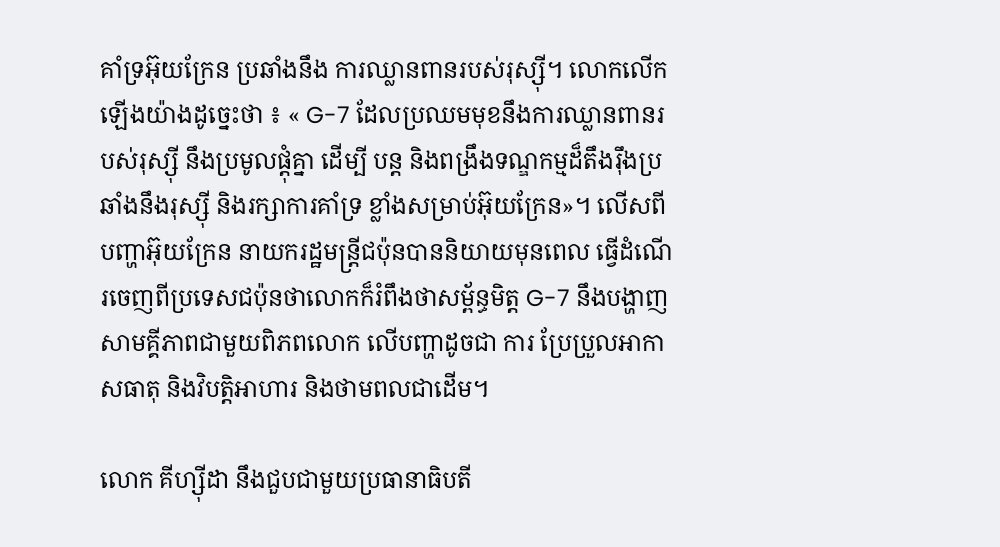គាំទ្រអ៊ុយក្រែន ប្រឆាំងនឹង ការឈ្លានពានរបស់រុស្ស៊ី។ លោកលើកឡើងយ៉ាងដូច្នេះថា ៖ « G-7 ដែលប្រឈមមុខនឹងការឈ្លានពានរបស់រុស្ស៊ី នឹងប្រមូលផ្តុំគ្នា ដើម្បី បន្ត និងពង្រឹងទណ្ឌកម្មដ៏តឹងរ៉ឹងប្រឆាំងនឹងរុស្ស៊ី និងរក្សាការគាំទ្រ ខ្លាំងសម្រាប់អ៊ុយក្រែន»។ លើសពីបញ្ហាអ៊ុយក្រែន នាយករដ្ឋមន្ត្រីជប៉ុនបាននិយាយមុនពេល ធ្វើដំណើរចេញពីប្រទេសជប៉ុនថាលោកក៏រំពឹងថាសម្ព័ន្ធមិត្ត G-7 នឹងបង្ហាញសាមគ្គីភាពជាមួយពិភពលោក លើបញ្ហាដូចជា ការ ប្រែប្រួលអាកាសធាតុ និងវិបត្តិអាហារ និងថាមពលជាដើម។

លោក គីហ្ស៊ីដា នឹងជួបជាមួយប្រធានាធិបតី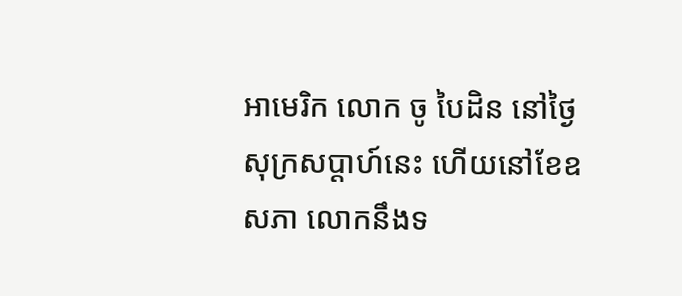អាមេរិក លោក ចូ បៃដិន នៅថ្ងៃសុក្រសប្ដាហ៍នេះ ហើយនៅខែឧសភា លោកនឹងទ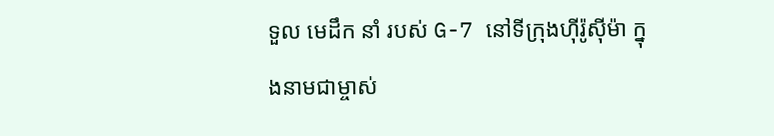ទួល មេដឹក នាំ របស់ G-7 នៅទីក្រុងហ៊ីរ៉ូស៊ីម៉ា ក្នុងនាមជាម្ចាស់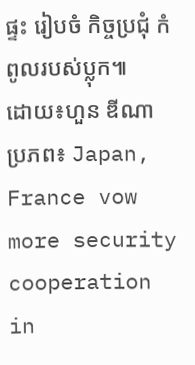ផ្ទះ រៀបចំ កិច្ចប្រជុំ កំពូលរបស់ប្លុក៕
ដោយ៖ហួន ឌីណា
ប្រភព៖ Japan, France vow more security cooperation in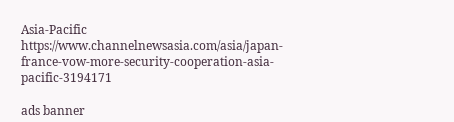Asia-Pacific https://www.channelnewsasia.com/asia/japan-france-vow-more-security-cooperation-asia-pacific-3194171

ads banner